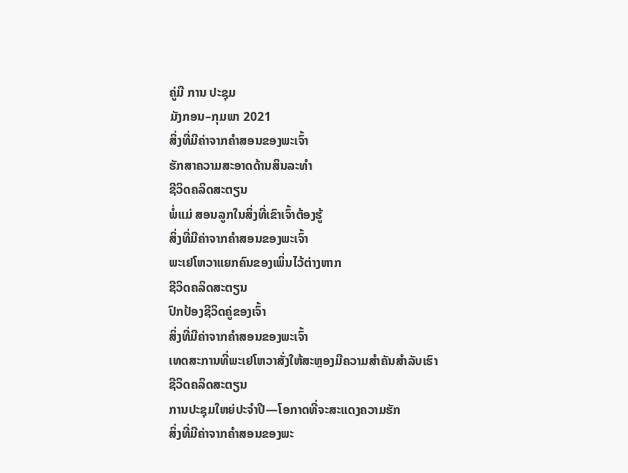ຄູ່ມື ການ ປະຊຸມ
ມັງກອນ–ກຸມພາ 2021
ສິ່ງທີ່ມີຄ່າຈາກຄຳສອນຂອງພະເຈົ້າ
ຮັກສາຄວາມສະອາດດ້ານສິນລະທຳ
ຊີວິດຄລິດສະຕຽນ
ພໍ່ແມ່ ສອນລູກໃນສິ່ງທີ່ເຂົາເຈົ້າຕ້ອງຮູ້
ສິ່ງທີ່ມີຄ່າຈາກຄຳສອນຂອງພະເຈົ້າ
ພະເຢໂຫວາແຍກຄົນຂອງເພິ່ນໄວ້ຕ່າງຫາກ
ຊີວິດຄລິດສະຕຽນ
ປົກປ້ອງຊີວິດຄູ່ຂອງເຈົ້າ
ສິ່ງທີ່ມີຄ່າຈາກຄຳສອນຂອງພະເຈົ້າ
ເທດສະການທີ່ພະເຢໂຫວາສັ່ງໃຫ້ສະຫຼອງມີຄວາມສຳຄັນສຳລັບເຮົາ
ຊີວິດຄລິດສະຕຽນ
ການປະຊຸມໃຫຍ່ປະຈຳປີ—ໂອກາດທີ່ຈະສະແດງຄວາມຮັກ
ສິ່ງທີ່ມີຄ່າຈາກຄຳສອນຂອງພະ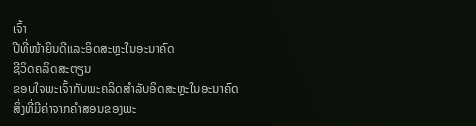ເຈົ້າ
ປີທີ່ໜ້າຍິນດີແລະອິດສະຫຼະໃນອະນາຄົດ
ຊີວິດຄລິດສະຕຽນ
ຂອບໃຈພະເຈົ້າກັບພະຄລິດສຳລັບອິດສະຫຼະໃນອະນາຄົດ
ສິ່ງທີ່ມີຄ່າຈາກຄຳສອນຂອງພະ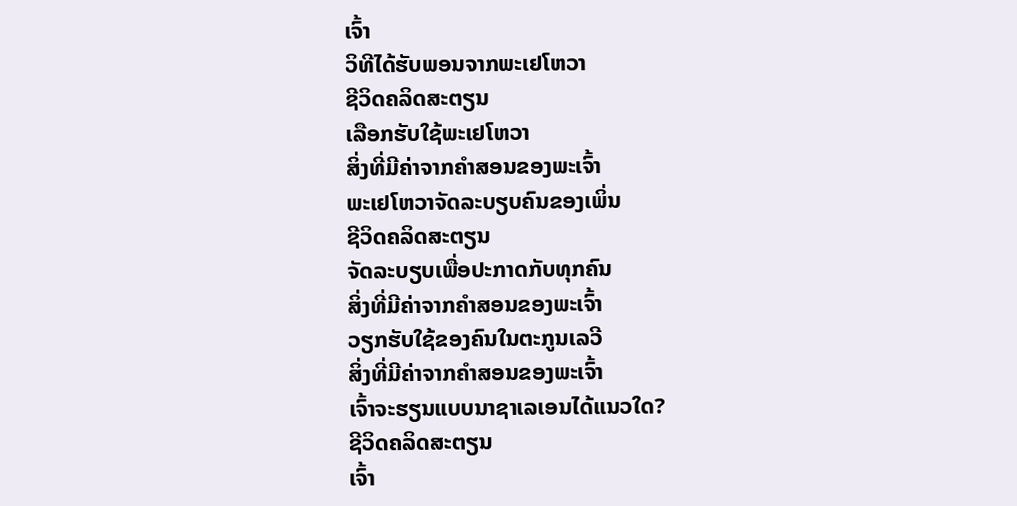ເຈົ້າ
ວິທີໄດ້ຮັບພອນຈາກພະເຢໂຫວາ
ຊີວິດຄລິດສະຕຽນ
ເລືອກຮັບໃຊ້ພະເຢໂຫວາ
ສິ່ງທີ່ມີຄ່າຈາກຄຳສອນຂອງພະເຈົ້າ
ພະເຢໂຫວາຈັດລະບຽບຄົນຂອງເພິ່ນ
ຊີວິດຄລິດສະຕຽນ
ຈັດລະບຽບເພື່ອປະກາດກັບທຸກຄົນ
ສິ່ງທີ່ມີຄ່າຈາກຄຳສອນຂອງພະເຈົ້າ
ວຽກຮັບໃຊ້ຂອງຄົນໃນຕະກູນເລວີ
ສິ່ງທີ່ມີຄ່າຈາກຄຳສອນຂອງພະເຈົ້າ
ເຈົ້າຈະຮຽນແບບນາຊາເລເອນໄດ້ແນວໃດ?
ຊີວິດຄລິດສະຕຽນ
ເຈົ້າ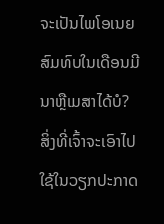ຈະເປັນໄພໂອເນຍສົມທົບໃນເດືອນມີນາຫຼືເມສາໄດ້ບໍ?
ສິ່ງທີ່ເຈົ້າຈະເອົາໄປໃຊ້ໃນວຽກປະກາດ